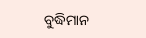ବୁଦ୍ଧିମାନ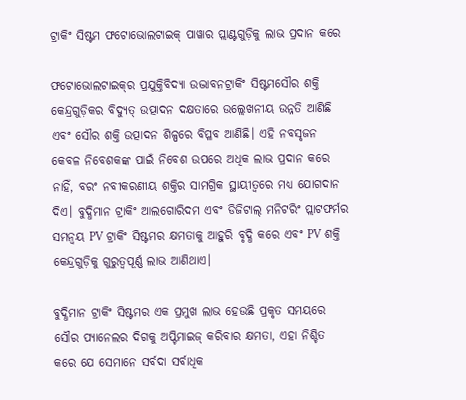ଟ୍ରାକିଂ ସିଷ୍ଟମ ଫଟୋଭୋଲଟାଇକ୍ ପାୱାର ପ୍ଲାଣ୍ଟଗୁଡ଼ିକୁ ଲାଭ ପ୍ରଦାନ କରେ

ଫଟୋଭୋଲଟାଇକ୍‌ର ପ୍ରଯୁକ୍ତିବିଦ୍ୟା ଉଦ୍ଭାବନଟ୍ରାକିଂ ସିଷ୍ଟମସୌର ଶକ୍ତି କେନ୍ଦ୍ରଗୁଡ଼ିକର ବିଦ୍ୟୁତ୍ ଉତ୍ପାଦନ ଦକ୍ଷତାରେ ଉଲ୍ଲେଖନୀୟ ଉନ୍ନତି ଆଣିଛି ଏବଂ ସୌର ଶକ୍ତି ଉତ୍ପାଦନ ଶିଳ୍ପରେ ବିପ୍ଳବ ଆଣିଛି। ଏହି ନବସୃଜନ କେବଳ ନିବେଶକଙ୍କ ପାଇଁ ନିବେଶ ଉପରେ ଅଧିକ ଲାଭ ପ୍ରଦାନ କରେ ନାହିଁ, ବରଂ ନବୀକରଣୀୟ ଶକ୍ତିର ସାମଗ୍ରିକ ସ୍ଥାୟୀତ୍ୱରେ ମଧ୍ୟ ଯୋଗଦାନ ଦିଏ। ବୁଦ୍ଧିମାନ ଟ୍ରାକିଂ ଆଲଗୋରିଦମ ଏବଂ ଡିଜିଟାଲ୍ ମନିଟରିଂ ପ୍ଲାଟଫର୍ମର ସମନ୍ୱୟ PV ଟ୍ରାକିଂ ସିଷ୍ଟମର କ୍ଷମତାକୁ ଆହୁରି ବୃଦ୍ଧି କରେ ଏବଂ PV ଶକ୍ତି କେନ୍ଦ୍ରଗୁଡ଼ିକୁ ଗୁରୁତ୍ୱପୂର୍ଣ୍ଣ ଲାଭ ଆଣିଥାଏ।

ବୁଦ୍ଧିମାନ ଟ୍ରାକିଂ ସିଷ୍ଟମର ଏକ ପ୍ରମୁଖ ଲାଭ ହେଉଛି ପ୍ରକୃତ ସମୟରେ ସୌର ପ୍ୟାନେଲର ଦିଗକୁ ଅପ୍ଟିମାଇଜ୍ କରିବାର କ୍ଷମତା, ଏହା ନିଶ୍ଚିତ କରେ ଯେ ସେମାନେ ସର୍ବଦା ସର୍ବାଧିକ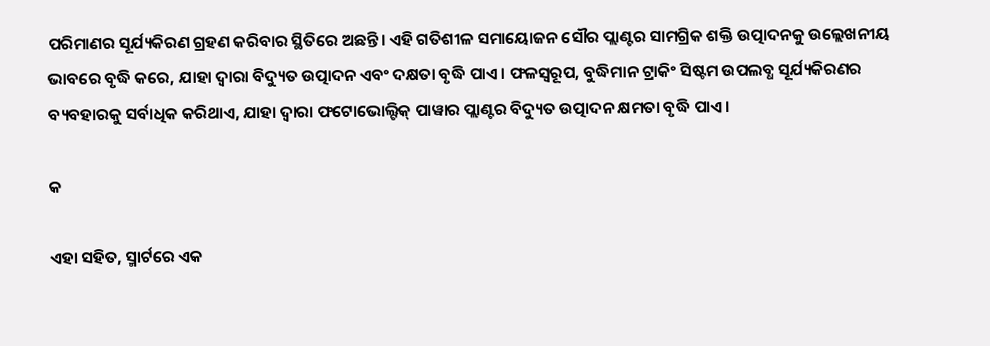ପରିମାଣର ସୂର୍ଯ୍ୟକିରଣ ଗ୍ରହଣ କରିବାର ସ୍ଥିତିରେ ଅଛନ୍ତି। ଏହି ଗତିଶୀଳ ସମାୟୋଜନ ସୌର ପ୍ଲାଣ୍ଟର ସାମଗ୍ରିକ ଶକ୍ତି ଉତ୍ପାଦନକୁ ଉଲ୍ଲେଖନୀୟ ଭାବରେ ବୃଦ୍ଧି କରେ, ଯାହା ଦ୍ଵାରା ବିଦ୍ୟୁତ ଉତ୍ପାଦନ ଏବଂ ଦକ୍ଷତା ବୃଦ୍ଧି ପାଏ। ଫଳସ୍ୱରୂପ, ବୁଦ୍ଧିମାନ ଟ୍ରାକିଂ ସିଷ୍ଟମ ଉପଲବ୍ଧ ସୂର୍ଯ୍ୟକିରଣର ବ୍ୟବହାରକୁ ସର୍ବାଧିକ କରିଥାଏ, ଯାହା ଦ୍ଵାରା ଫଟୋଭୋଲ୍ଟିକ୍ ପାୱାର ପ୍ଲାଣ୍ଟର ବିଦ୍ୟୁତ ଉତ୍ପାଦନ କ୍ଷମତା ବୃଦ୍ଧି ପାଏ।

କ

ଏହା ସହିତ, ସ୍ମାର୍ଟରେ ଏକ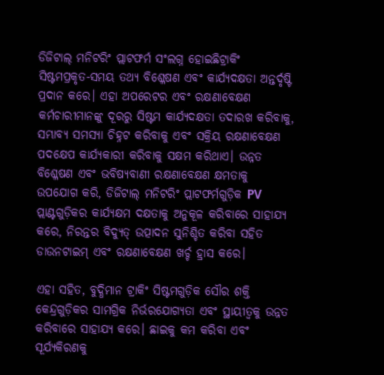ଡିଜିଟାଲ୍ ମନିଟରିଂ ପ୍ଲାଟଫର୍ମ ସଂଲଗ୍ନ ହୋଇଛିଟ୍ରାକିଂ ସିଷ୍ଟମପ୍ରକୃତ-ସମୟ ତଥ୍ୟ ବିଶ୍ଳେଷଣ ଏବଂ କାର୍ଯ୍ୟଦକ୍ଷତା ଅନ୍ତର୍ଦୃଷ୍ଟି ପ୍ରଦାନ କରେ। ଏହା ଅପରେଟର ଏବଂ ରକ୍ଷଣାବେକ୍ଷଣ କର୍ମଚାରୀମାନଙ୍କୁ ଦୂରରୁ ସିଷ୍ଟମ କାର୍ଯ୍ୟଦକ୍ଷତା ତଦାରଖ କରିବାକୁ, ସମ୍ଭାବ୍ୟ ସମସ୍ୟା ଚିହ୍ନଟ କରିବାକୁ ଏବଂ ସକ୍ରିୟ ରକ୍ଷଣାବେକ୍ଷଣ ପଦକ୍ଷେପ କାର୍ଯ୍ୟକାରୀ କରିବାକୁ ସକ୍ଷମ କରିଥାଏ। ଉନ୍ନତ ବିଶ୍ଳେଷଣ ଏବଂ ଭବିଷ୍ୟବାଣୀ ରକ୍ଷଣାବେକ୍ଷଣ କ୍ଷମତାକୁ ଉପଯୋଗ କରି, ଡିଜିଟାଲ୍ ମନିଟରିଂ ପ୍ଲାଟଫର୍ମଗୁଡ଼ିକ PV ପ୍ଲାଣ୍ଟଗୁଡ଼ିକର କାର୍ଯ୍ୟକ୍ଷମ ଦକ୍ଷତାକୁ ଅନୁକୂଳ କରିବାରେ ସାହାଯ୍ୟ କରେ, ନିରନ୍ତର ବିଦ୍ୟୁତ୍ ଉତ୍ପାଦନ ସୁନିଶ୍ଚିତ କରିବା ସହିତ ଡାଉନଟାଇମ୍ ଏବଂ ରକ୍ଷଣାବେକ୍ଷଣ ଖର୍ଚ୍ଚ ହ୍ରାସ କରେ।

ଏହା ସହିତ, ବୁଦ୍ଧିମାନ ଟ୍ରାକିଂ ସିଷ୍ଟମଗୁଡ଼ିକ ସୌର ଶକ୍ତି କେନ୍ଦ୍ରଗୁଡ଼ିକର ସାମଗ୍ରିକ ନିର୍ଭରଯୋଗ୍ୟତା ଏବଂ ସ୍ଥାୟୀତ୍ୱକୁ ଉନ୍ନତ କରିବାରେ ସାହାଯ୍ୟ କରେ। ଛାଇକୁ କମ କରିବା ଏବଂ ସୂର୍ଯ୍ୟକିରଣକୁ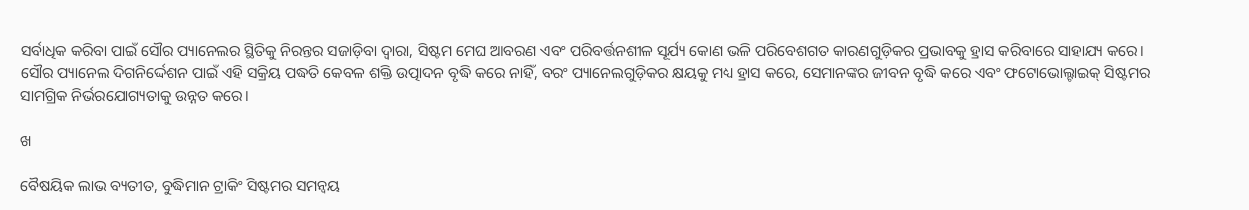ସର୍ବାଧିକ କରିବା ପାଇଁ ସୌର ପ୍ୟାନେଲର ସ୍ଥିତିକୁ ନିରନ୍ତର ସଜାଡ଼ିବା ଦ୍ୱାରା, ସିଷ୍ଟମ ମେଘ ଆବରଣ ଏବଂ ପରିବର୍ତ୍ତନଶୀଳ ସୂର୍ଯ୍ୟ କୋଣ ଭଳି ପରିବେଶଗତ କାରଣଗୁଡ଼ିକର ପ୍ରଭାବକୁ ହ୍ରାସ କରିବାରେ ସାହାଯ୍ୟ କରେ। ସୌର ପ୍ୟାନେଲ ଦିଗନିର୍ଦ୍ଦେଶନ ପାଇଁ ଏହି ସକ୍ରିୟ ପଦ୍ଧତି କେବଳ ଶକ୍ତି ଉତ୍ପାଦନ ବୃଦ୍ଧି କରେ ନାହିଁ, ବରଂ ପ୍ୟାନେଲଗୁଡ଼ିକର କ୍ଷୟକୁ ମଧ୍ୟ ହ୍ରାସ କରେ, ସେମାନଙ୍କର ଜୀବନ ବୃଦ୍ଧି କରେ ଏବଂ ଫଟୋଭୋଲ୍ଟାଇକ୍ ସିଷ୍ଟମର ସାମଗ୍ରିକ ନିର୍ଭରଯୋଗ୍ୟତାକୁ ଉନ୍ନତ କରେ।

ଖ

ବୈଷୟିକ ଲାଭ ବ୍ୟତୀତ, ବୁଦ୍ଧିମାନ ଟ୍ରାକିଂ ସିଷ୍ଟମର ସମନ୍ୱୟ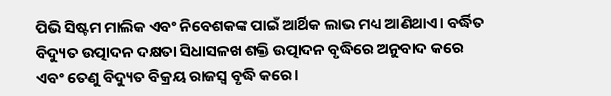ପିଭି ସିଷ୍ଟମ ମାଲିକ ଏବଂ ନିବେଶକଙ୍କ ପାଇଁ ଆର୍ଥିକ ଲାଭ ମଧ୍ୟ ଆଣିଥାଏ। ବର୍ଦ୍ଧିତ ବିଦ୍ୟୁତ ଉତ୍ପାଦନ ଦକ୍ଷତା ସିଧାସଳଖ ଶକ୍ତି ଉତ୍ପାଦନ ବୃଦ୍ଧିରେ ଅନୁବାଦ କରେ ଏବଂ ତେଣୁ ବିଦ୍ୟୁତ ବିକ୍ରୟ ରାଜସ୍ୱ ବୃଦ୍ଧି କରେ।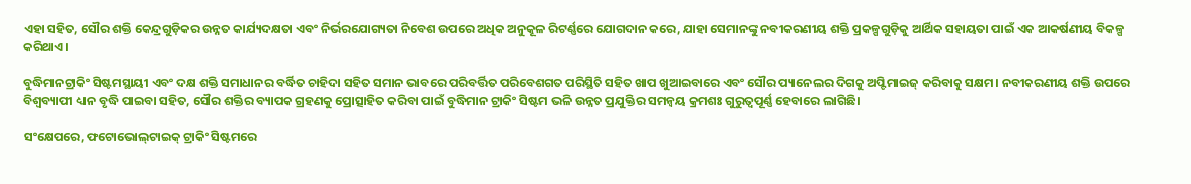ଏହା ସହିତ, ସୌର ଶକ୍ତି କେନ୍ଦ୍ରଗୁଡ଼ିକର ଉନ୍ନତ କାର୍ଯ୍ୟଦକ୍ଷତା ଏବଂ ନିର୍ଭରଯୋଗ୍ୟତା ନିବେଶ ଉପରେ ଅଧିକ ଅନୁକୂଳ ରିଟର୍ଣ୍ଣରେ ଯୋଗଦାନ କରେ, ଯାହା ସେମାନଙ୍କୁ ନବୀକରଣୀୟ ଶକ୍ତି ପ୍ରକଳ୍ପଗୁଡ଼ିକୁ ଆର୍ଥିକ ସହାୟତା ପାଇଁ ଏକ ଆକର୍ଷଣୀୟ ବିକଳ୍ପ କରିଥାଏ।

ବୁଦ୍ଧିମାନଟ୍ରାକିଂ ସିଷ୍ଟମସ୍ଥାୟୀ ଏବଂ ଦକ୍ଷ ଶକ୍ତି ସମାଧାନର ବର୍ଦ୍ଧିତ ଚାହିଦା ସହିତ ସମାନ ଭାବରେ ପରିବର୍ତ୍ତିତ ପରିବେଶଗତ ପରିସ୍ଥିତି ସହିତ ଖାପ ଖୁଆଇବାରେ ଏବଂ ସୌର ପ୍ୟାନେଲର ଦିଗକୁ ଅପ୍ଟିମାଇଜ୍ କରିବାକୁ ସକ୍ଷମ। ନବୀକରଣୀୟ ଶକ୍ତି ଉପରେ ବିଶ୍ୱବ୍ୟାପୀ ଧ୍ୟାନ ବୃଦ୍ଧି ପାଇବା ସହିତ, ସୌର ଶକ୍ତିର ବ୍ୟାପକ ଗ୍ରହଣକୁ ପ୍ରୋତ୍ସାହିତ କରିବା ପାଇଁ ବୁଦ୍ଧିମାନ ଟ୍ରାକିଂ ସିଷ୍ଟମ ଭଳି ଉନ୍ନତ ପ୍ରଯୁକ୍ତିର ସମନ୍ୱୟ କ୍ରମଶଃ ଗୁରୁତ୍ୱପୂର୍ଣ୍ଣ ହେବାରେ ଲାଗିଛି।

ସଂକ୍ଷେପରେ, ଫଟୋଭୋଲ୍‌ଟାଇକ୍ ଟ୍ରାକିଂ ସିଷ୍ଟମରେ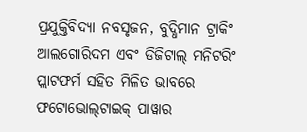ପ୍ରଯୁକ୍ତିବିଦ୍ୟା ନବସୃଜନ, ବୁଦ୍ଧିମାନ ଟ୍ରାକିଂ ଆଲଗୋରିଦମ ଏବଂ ଡିଜିଟାଲ୍ ମନିଟରିଂ ପ୍ଲାଟଫର୍ମ ସହିତ ମିଳିତ ଭାବରେ ଫଟୋଭୋଲ୍‌ଟାଇକ୍ ପାୱାର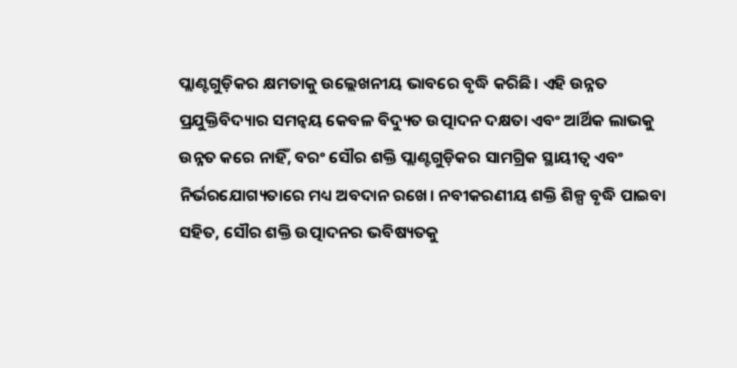ପ୍ଲାଣ୍ଟଗୁଡ଼ିକର କ୍ଷମତାକୁ ଉଲ୍ଲେଖନୀୟ ଭାବରେ ବୃଦ୍ଧି କରିଛି। ଏହି ଉନ୍ନତ ପ୍ରଯୁକ୍ତିବିଦ୍ୟାର ସମନ୍ୱୟ କେବଳ ବିଦ୍ୟୁତ ଉତ୍ପାଦନ ଦକ୍ଷତା ଏବଂ ଆର୍ଥିକ ଲାଭକୁ ଉନ୍ନତ କରେ ନାହିଁ, ବରଂ ସୌର ଶକ୍ତି ପ୍ଲାଣ୍ଟଗୁଡ଼ିକର ସାମଗ୍ରିକ ସ୍ଥାୟୀତ୍ୱ ଏବଂ ନିର୍ଭରଯୋଗ୍ୟତାରେ ମଧ୍ୟ ଅବଦାନ ରଖେ। ନବୀକରଣୀୟ ଶକ୍ତି ଶିଳ୍ପ ବୃଦ୍ଧି ପାଇବା ସହିତ, ସୌର ଶକ୍ତି ଉତ୍ପାଦନର ଭବିଷ୍ୟତକୁ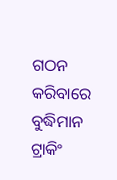ଗଠନ କରିବାରେ ବୁଦ୍ଧିମାନ ଟ୍ରାକିଂ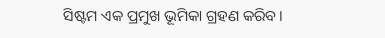ସିଷ୍ଟମ ଏକ ପ୍ରମୁଖ ଭୂମିକା ଗ୍ରହଣ କରିବ।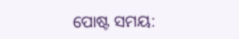ପୋଷ୍ଟ ସମୟ: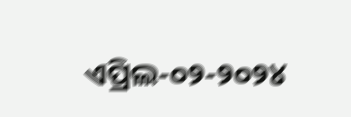ଏପ୍ରିଲ-୦୨-୨୦୨୪